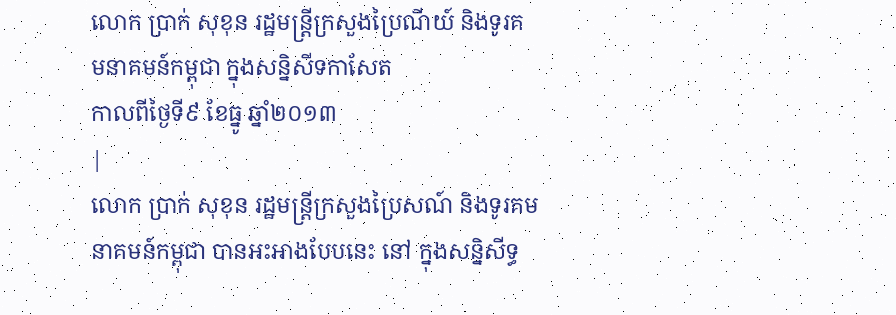លោក ប្រាក់ សុខុន រដ្ឋមន្ត្រីក្រសួងប្រៃណីយ៍ និងទូរគ
មនាគមន៍កម្ពុជា ក្នុងសន្និសីទកាសែត
កាលពីថ្ងៃទី៩ ខែធ្នូ ឆ្នាំ២០១៣
|
លោក ប្រាក់ សុខុន រដ្ឋមន្ត្រីក្រសួងប្រៃសណ៍ និងទូរគមនាគមន៍កម្ពុជា បានអះអាងបែបនេះ នៅ ក្នុងសន្និសីទ្ធ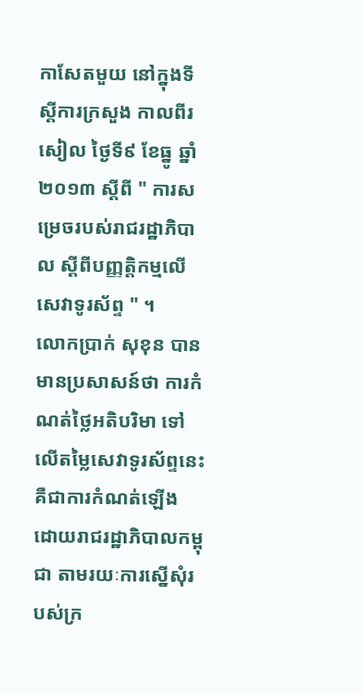កាសែតមួយ នៅក្នុងទីស្តីការក្រសួង កាលពីរសៀល ថ្ងៃទី៩ ខែធ្នូ ឆ្នាំ២០១៣ ស្តីពី " ការសម្រេចរបស់រាជរដ្ឋាភិបាល ស្តីពីបញ្ញត្តិកម្មលើសេវាទូរស័ព្ទ " ។
លោកប្រាក់ សុខុន បានមានប្រសាសន៍ថា ការកំណត់ថ្លៃអតិបរិមា ទៅលើតម្លៃសេវាទូរស័ព្ទនេះ គឺជាការកំណត់ឡើង ដោយរាជរដ្ឋាភិបាលកម្ពុជា តាមរយៈការស្នើសុំរបស់ក្រ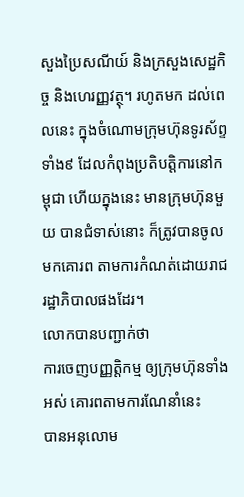សួងប្រៃសណីយ៍ និងក្រសួងសេដ្ឋកិច្ច និងហេរញ្ញវត្ថុ។ រហូតមក ដល់ពេលនេះ ក្នុងចំណោមក្រុមហ៊ុនទូរស័ព្ទទាំង៩ ដែលកំពុងប្រតិបត្តិការនៅកម្ពុជា ហើយក្នុងនេះ មានក្រុមហ៊ុនមួយ បានជំទាស់នោះ ក៏ត្រូវបានចូលមកគោរព តាមការកំណត់ដោយរាជរដ្ឋាភិបាលផងដែរ។
លោកបានបញ្ជាក់ថា
ការចេញបញ្ញត្តិកម្ម ឲ្យក្រុមហ៊ុនទាំងអស់ គោរពតាមការណែនាំនេះ
បានអនុលោម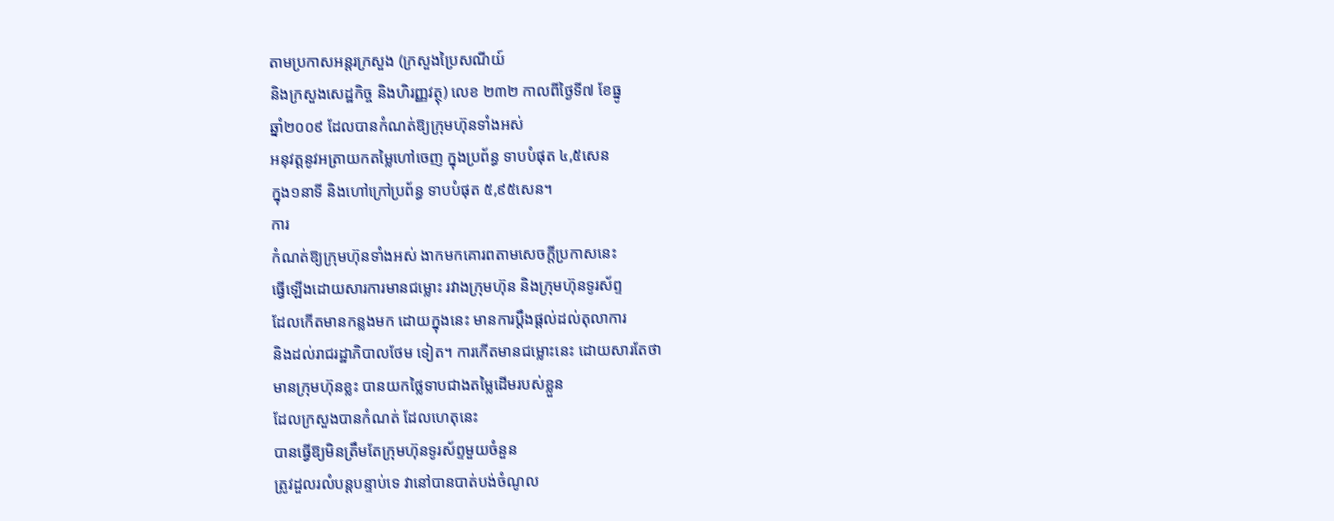តាមប្រកាសអន្តរក្រសួង (ក្រសួងប្រៃសណីយ៍
និងក្រសួងសេដ្ឋកិច្ច និងហិរញ្ញវត្ថុ) លេខ ២៣២ កាលពីថ្ងៃទី៧ ខែធ្នូ
ឆ្នាំ២០០៩ ដែលបានកំណត់ឱ្យក្រុមហ៊ុនទាំងអស់
អនុវត្តនូវអត្រាយកតម្លៃហៅចេញ ក្នុងប្រព័ន្ធ ទាបបំផុត ៤,៥សេន
ក្នុង១នាទី និងហៅក្រៅប្រព័ន្ធ ទាបបំផុត ៥,៩៥សេន។
ការ
កំណត់ឱ្យក្រុមហ៊ុនទាំងអស់ ងាកមកគោរពតាមសេចក្តីប្រកាសនេះ
ធ្វើឡើងដោយសារការមានជម្លោះ រវាងក្រុមហ៊ុន និងក្រុមហ៊ុនទូរស័ព្ទ
ដែលកើតមានកន្លងមក ដោយក្នុងនេះ មានការប្តឹងផ្តល់ដល់តុលាការ
និងដល់រាជរដ្ឋាភិបាលថែម ទៀត។ ការកើតមានជម្លោះនេះ ដោយសារតែថា
មានក្រុមហ៊ុនខ្លះ បានយកថ្លៃទាបជាងតម្លៃដើមរបស់ខ្លួន
ដែលក្រសួងបានកំណត់ ដែលហេតុនេះ
បានធ្វើឱ្យមិនត្រឹមតែក្រុមហ៊ុនទូរស័ព្ទមួយចំនួន
ត្រូវដួលរលំបន្តបន្ទាប់ទេ វានៅបានបាត់បង់ចំណូល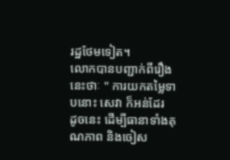រដ្ឋថែមទៀត។
លោកបានបញ្ជាក់ពីរឿងនេះថាៈ " ការយកតម្លៃទាបនោះ សេវា ក៏អន់ដែរ
ដូចនេះ ដើម្បីធានាទាំងគុណភាព និងចៀស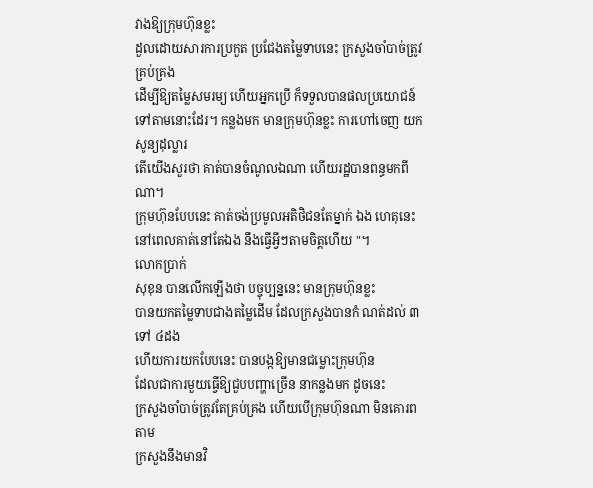វាងឱ្យក្រុមហ៊ុនខ្លះ
ដួលដោយសារការប្រកួត ប្រជែងតម្លៃទាបនេះ ក្រសួងចាំបាច់ត្រូវគ្រប់គ្រង
ដើម្បីឱ្យតម្លៃសមរម្យ ហើយអ្នកប្រើ ក៏ទទួលបានផលប្រយោជន៍
ទៅតាមនោះដែរ។ កន្លងមក មានក្រុមហ៊ុនខ្លះ ការហៅចេញ យកសូន្យដុល្លារ
តើយើងសួរថា គាត់បានចំណូលឯណា ហើយរដ្ឋបានពន្ធមកពីណា។
ក្រុមហ៊ុនបែបនេះ គាត់ចង់ប្រមូលអតិថិជនតែម្នាក់ ឯង ហេតុនេះ
នៅពេលគាត់នៅតែឯង នឹងធ្វើអ្វីៗតាមចិត្តហើយ "។
លោកប្រាក់
សុខុន បានលើកឡើងថា បច្ចុប្បន្ននេះ មានក្រុមហ៊ុនខ្លះ
បានយកតម្លៃទាបជាងតម្លៃដើម ដែលក្រសួងបានកំ ណត់ដល់ ៣ ទៅ ៤ដង
ហើយការយកបែបនេះ បានបង្កឱ្យមានជម្លោះក្រុមហ៊ុន
ដែលជាការមួយធ្វើឱ្យជួបបញ្ហាច្រើន នាកន្លងមក ដូចនេះ
ក្រសួងចាំបាច់ត្រូវតែគ្រប់គ្រង ហើយបើក្រុមហ៊ុនណា មិនគោរពតាម
ក្រសួងនឹងមានវិ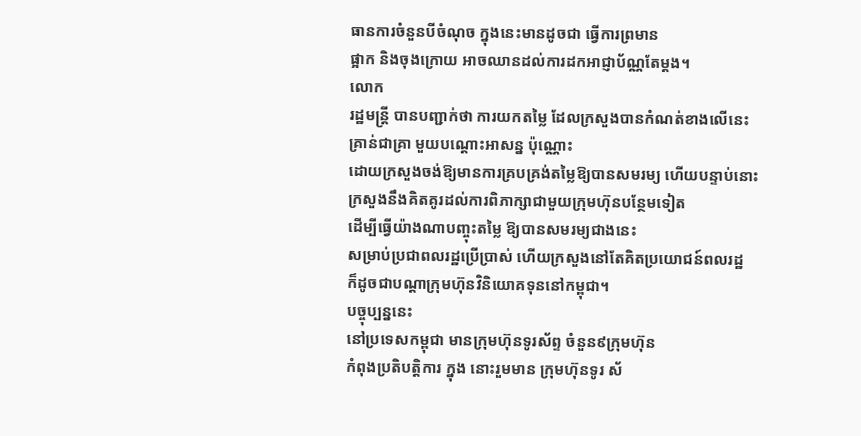ធានការចំនួនបីចំណុច ក្នុងនេះមានដូចជា ធ្វើការព្រមាន
ផ្អាក និងចុងក្រោយ អាចឈានដល់ការដកអាជ្ញាប័ណ្ណតែម្តង។
លោក
រដ្ឋមន្ត្រី បានបញ្ជាក់ថា ការយកតម្លៃ ដែលក្រសួងបានកំណត់ខាងលើនេះ
គ្រាន់ជាគ្រា មួយបណ្តោះអាសន្ន ប៉ុណ្ណោះ
ដោយក្រសួងចង់ឱ្យមានការគ្របគ្រង់តម្លៃឱ្យបានសមរម្យ ហើយបន្ទាប់នោះ
ក្រសួងនឹងគិតគូរដល់ការពិភាក្សាជាមួយក្រុមហ៊ុនបន្ថែមទៀត
ដើម្បីធ្វើយ៉ាងណាបញ្ចុះតម្លៃ ឱ្យបានសមរម្យជាងនេះ
សម្រាប់ប្រជាពលរដ្ឋប្រើប្រាស់ ហើយក្រសួងនៅតែគិតប្រយោជន៍ពលរដ្ឋ
ក៏ដូចជាបណ្តាក្រុមហ៊ុនវិនិយោគទុននៅកម្ពុជា។
បច្ចុប្បន្ននេះ
នៅប្រទេសកម្ពុជា មានក្រុមហ៊ុនទូរស័ព្ទ ចំនួន៩ក្រុមហ៊ុន
កំពុងប្រតិបត្តិការ ក្នុង នោះរួមមាន ក្រុមហ៊ុនទូរ ស័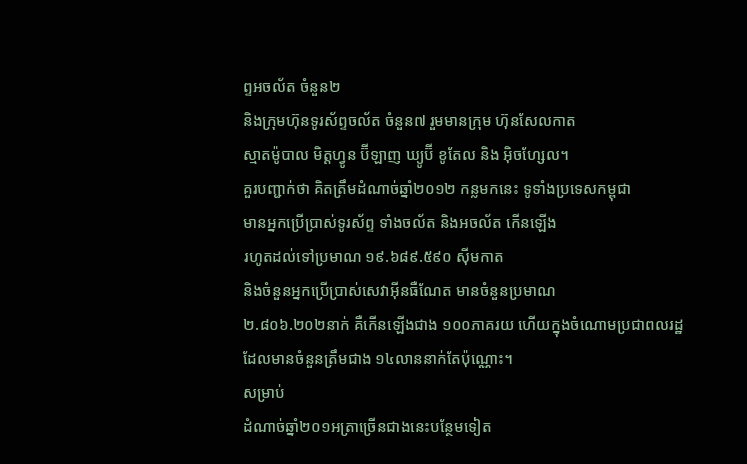ព្ទអចល័ត ចំនួន២
និងក្រុមហ៊ុនទូរស័ព្ទចល័ត ចំនួន៧ រួមមានក្រុម ហ៊ុនសែលកាត
ស្មាតម៉ូបាល មិត្តហ្វូន ប៊ីឡាញ ឃ្យូប៊ី ខូតែល និង អ៊ិចហ្សែល។
គួរបញ្ជាក់ថា គិតត្រឹមដំណាច់ឆ្នាំ២០១២ កន្លមកនេះ ទូទាំងប្រទេសកម្ពុជា
មានអ្នកប្រើប្រាស់ទូរស័ព្ទ ទាំងចល័ត និងអចល័ត កើនឡើង
រហូតដល់ទៅប្រមាណ ១៩.៦៨៩.៥៩០ ស៊ីមកាត
និងចំនួនអ្នកប្រើប្រាស់សេវាអ៊ីនធឺណែត មានចំនួនប្រមាណ
២.៨០៦.២០២នាក់ គឺកើនឡើងជាង ១០០ភាគរយ ហើយក្នុងចំណោមប្រជាពលរដ្ឋ
ដែលមានចំនួនត្រឹមជាង ១៤លាននាក់តែប៉ុណ្ណោះ។
សម្រាប់
ដំណាច់ឆ្នាំ២០១អត្រាច្រើនជាងនេះបន្ថែមទៀត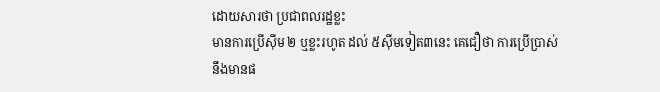ដោយសារថា ប្រជាពលរដ្ឋខ្លះ
មានការប្រើស៊ីម ២ ឬខ្លះរហូត ដល់ ៥ស៊ីមទៀត៣នេះ គេជឿថា ការប្រើប្រាស់
នឹងមានផ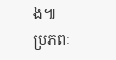ង៕
ប្រភពៈ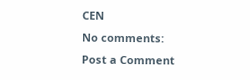CEN
No comments:
Post a Comment